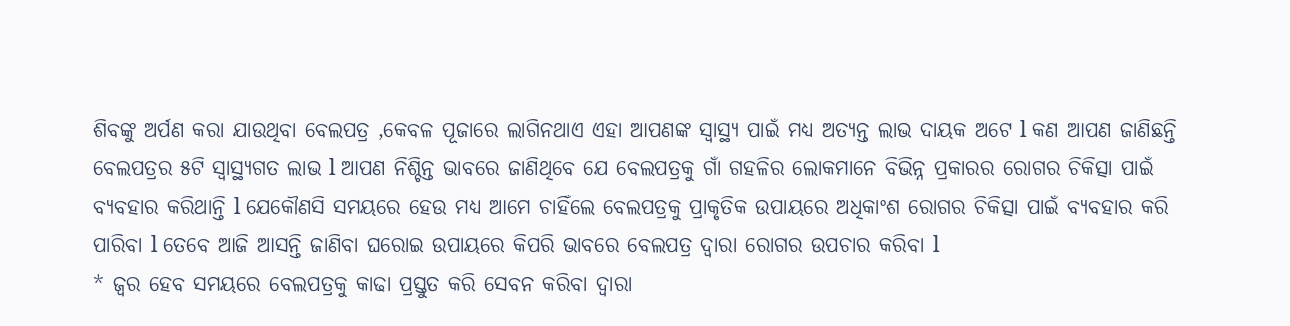ଶିବଙ୍କୁ ଅର୍ପଣ କରା ଯାଉଥିବା ବେଲପତ୍ର ,କେବଳ ପୂଜାରେ ଲାଗିନଥାଏ ଏହା ଆପଣଙ୍କ ସ୍ୱାସ୍ଥ୍ୟ ପାଇଁ ମଧ୍ୟ ଅତ୍ୟନ୍ତ ଲାଭ ଦାୟକ ଅଟେ l କଣ ଆପଣ ଜାଣିଛନ୍ତି ବେଲପତ୍ରର ୫ଟି ସ୍ୱାସ୍ଥ୍ୟଗତ ଲାଭ l ଆପଣ ନିଶ୍ଚିନ୍ତ ଭାବରେ ଜାଣିଥିବେ ଯେ ବେଲପତ୍ରକୁ ଗାଁ ଗହଳିର ଲୋକମାନେ ବିଭିନ୍ନ ପ୍ରକାରର ରୋଗର ଚିକିତ୍ସା ପାଇଁ ବ୍ୟବହାର କରିଥାନ୍ତି l ଯେକୌଣସି ସମୟରେ ହେଉ ମଧ୍ୟ ଆମେ ଚାହିଁଲେ ବେଲପତ୍ରକୁ ପ୍ରାକୃତିକ ଉପାୟରେ ଅଧିକାଂଶ ରୋଗର ଚିକିତ୍ସା ପାଇଁ ବ୍ୟବହାର କରି ପାରିବା l ତେବେ ଆଜି ଆସନ୍ତି ଜାଣିବା ଘରୋଇ ଉପାୟରେ କିପରି ଭାବରେ ବେଲପତ୍ର ଦ୍ୱାରା ରୋଗର ଉପଚାର କରିବା l
* ଜ୍ୱର ହେବ ସମୟରେ ବେଲପତ୍ରକୁ କାଢା ପ୍ରସ୍ତୁତ କରି ସେବନ କରିବା ଦ୍ୱାରା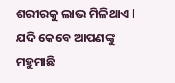ଶରୀରକୁ ଲାଭ ମିଳିଥାଏ l ଯଦି କେବେ ଆପଣଙ୍କୁ ମହୁମାଛି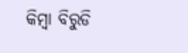କିମ୍ବା ବିରୁଡି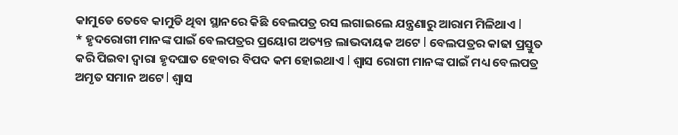କାମୁଡେ ତେବେ କାମୁଡି ଥିବା ସ୍ଥାନରେ କିଛି ବେଲପତ୍ର ରସ ଲଗାଇଲେ ଯନ୍ତ୍ରଣାରୁ ଆରାମ ମିଳିଥାଏ l
* ହୃଦରୋଗୀ ମାନଙ୍କ ପାଇଁ ବେଲପତ୍ରର ପ୍ରୟୋଗ ଅତ୍ୟନ୍ତ ଲାଭଦାୟକ ଅଟେ l ବେଲପତ୍ରର କାଢା ପ୍ରସ୍ତୁତ କରି ପିଇବା ଦ୍ୱାରା ହୃଦଘାତ ହେବାର ବିପଦ କମ ହୋଇଥାଏ l ଶ୍ୱାସ ରୋଗୀ ମାନଙ୍କ ପାଇଁ ମଧ୍ୟ ବେଲପତ୍ର ଅମୃତ ସମାନ ଅଟେ l ଶ୍ୱାସ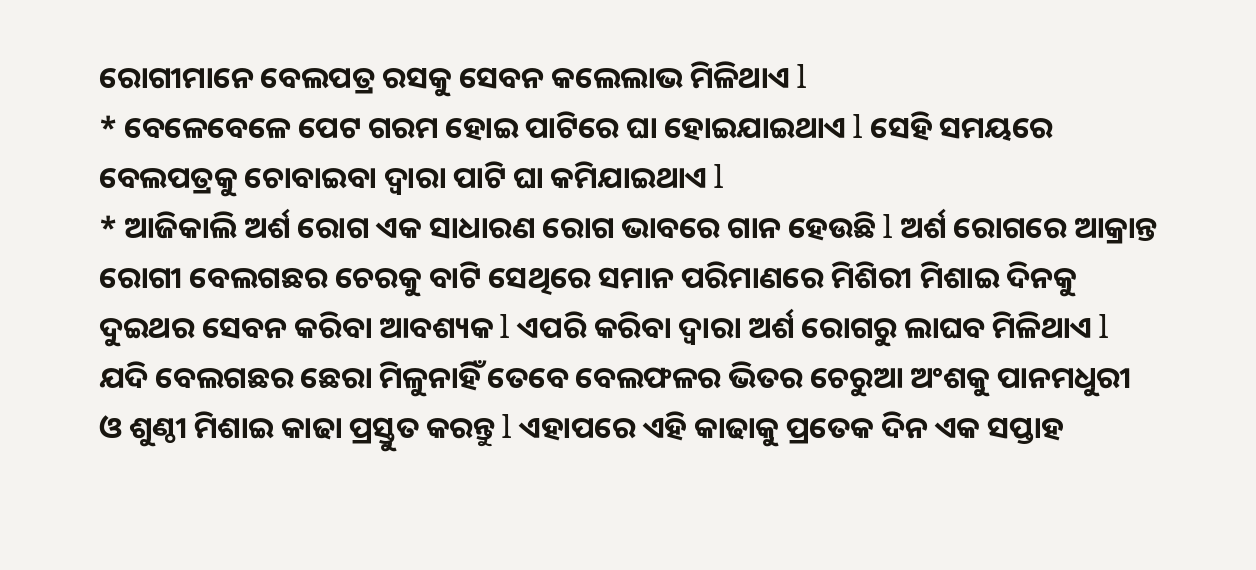ରୋଗୀମାନେ ବେଲପତ୍ର ରସକୁ ସେବନ କଲେଲାଭ ମିଳିଥାଏ l
* ବେଳେବେଳେ ପେଟ ଗରମ ହୋଇ ପାଟିରେ ଘା ହୋଇଯାଇଥାଏ l ସେହି ସମୟରେ ବେଲପତ୍ରକୁ ଚୋବାଇବା ଦ୍ୱାରା ପାଟି ଘା କମିଯାଇଥାଏ l
* ଆଜିକାଲି ଅର୍ଶ ରୋଗ ଏକ ସାଧାରଣ ରୋଗ ଭାବରେ ଗାନ ହେଉଛି l ଅର୍ଶ ରୋଗରେ ଆକ୍ରାନ୍ତ ରୋଗୀ ବେଲଗଛର ଚେରକୁ ବାଟି ସେଥିରେ ସମାନ ପରିମାଣରେ ମିଶିରୀ ମିଶାଇ ଦିନକୁ ଦୁଇଥର ସେବନ କରିବା ଆବଶ୍ୟକ l ଏପରି କରିବା ଦ୍ୱାରା ଅର୍ଶ ରୋଗରୁ ଲାଘବ ମିଳିଥାଏ l ଯଦି ବେଲଗଛର ଛେରା ମିଳୁନାହିଁ ତେବେ ବେଲଫଳର ଭିତର ଚେରୁଆ ଅଂଶକୁ ପାନମଧୁରୀ ଓ ଶୁଣ୍ଠୀ ମିଶାଇ କାଢା ପ୍ରସ୍ତୁତ କରନ୍ତୁ l ଏହାପରେ ଏହି କାଢାକୁ ପ୍ରତେକ ଦିନ ଏକ ସପ୍ତାହ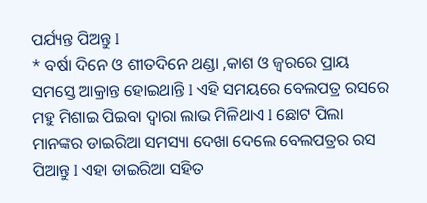ପର୍ଯ୍ୟନ୍ତ ପିଅନ୍ତୁ l
* ବର୍ଷା ଦିନେ ଓ ଶୀତଦିନେ ଥଣ୍ଡା ,କାଶ ଓ ଜ୍ୱରରେ ପ୍ରାୟ ସମସ୍ତେ ଆକ୍ରାନ୍ତ ହୋଇଥାନ୍ତି l ଏହି ସମୟରେ ବେଲପତ୍ର ରସରେ ମହୁ ମିଶାଇ ପିଇବା ଦ୍ୱାରା ଲାଭ ମିଳିଥାଏ l ଛୋଟ ପିଲା ମାନଙ୍କର ଡାଇରିଆ ସମସ୍ୟା ଦେଖା ଦେଲେ ବେଲପତ୍ରର ରସ ପିଆନ୍ତୁ l ଏହା ଡାଇରିଆ ସହିତ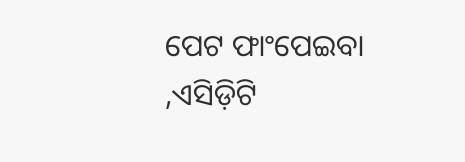ପେଟ ଫାଂପେଇବା ,ଏସିଡ଼ିଟି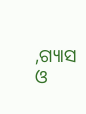,ଗ୍ୟାସ ଓ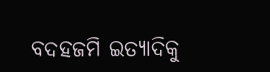ବଦହଜମି ଇତ୍ୟାଦିକୁ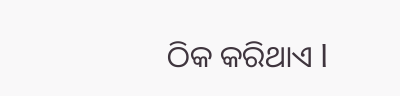ଠିକ କରିଥାଏ l